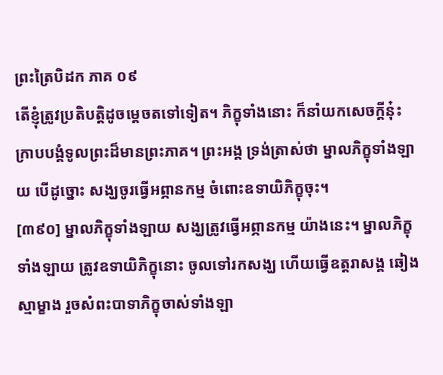ព្រះត្រៃបិដក ភាគ ០៩
តើខ្ញុំត្រូវប្រតិបត្តិដូចម្តេចតទៅទៀត។ ភិក្ខុទាំងនោះ ក៏នាំយកសេចក្តីនុ៎ះ ក្រាបបង្គំទូលព្រះដ៏មានព្រះភាគ។ ព្រះអង្គ ទ្រង់ត្រាស់ថា ម្នាលភិក្ខុទាំងឡាយ បើដូច្នោះ សង្ឃចូរធ្វើអព្ភានកម្ម ចំពោះឧទាយិភិក្ខុចុះ។
[៣៩០] ម្នាលភិក្ខុទាំងឡាយ សង្ឃត្រូវធ្វើអព្ភានកម្ម យ៉ាងនេះ។ ម្នាលភិក្ខុទាំងឡាយ ត្រូវឧទាយិភិក្ខុនោះ ចូលទៅរកសង្ឃ ហើយធ្វើឧត្តរាសង្គ ឆៀងស្មាម្ខាង រួចសំពះបាទាភិក្ខុចាស់ទាំងឡា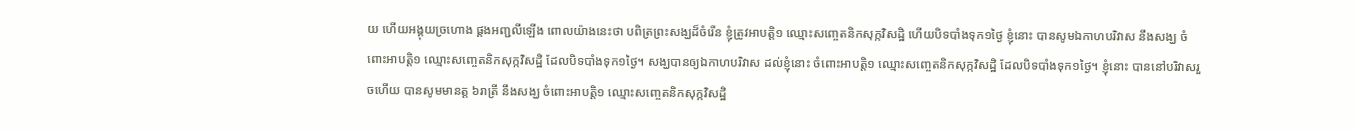យ ហើយអង្គុយច្រហោង ផ្គងអញ្ជលីឡើង ពោលយ៉ាងនេះថា បពិត្រព្រះសង្ឃដ៏ចំរើន ខ្ញុំត្រូវអាបត្តិ១ ឈ្មោះសញ្ចេតនិកសុក្កវិសដ្ឋិ ហើយបិទបាំងទុក១ថ្ងៃ ខ្ញុំនោះ បានសូមឯកាហបរិវាស នឹងសង្ឃ ចំពោះអាបត្តិ១ ឈ្មោះសញ្ចេតនិកសុក្កវិសដ្ឋិ ដែលបិទបាំងទុក១ថ្ងៃ។ សង្ឃបានឲ្យឯកាហបរិវាស ដល់ខ្ញុំនោះ ចំពោះអាបត្តិ១ ឈ្មោះសញ្ចេតនិកសុក្កវិសដ្ឋិ ដែលបិទបាំងទុក១ថ្ងៃ។ ខ្ញុំនោះ បាននៅបរិវាសរួចហើយ បានសូមមានត្ត ៦រាត្រី នឹងសង្ឃ ចំពោះអាបត្តិ១ ឈ្មោះសញ្ចេតនិកសុក្កវិសដ្ឋិ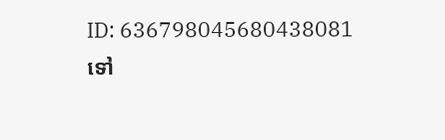ID: 636798045680438081
ទៅ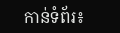កាន់ទំព័រ៖